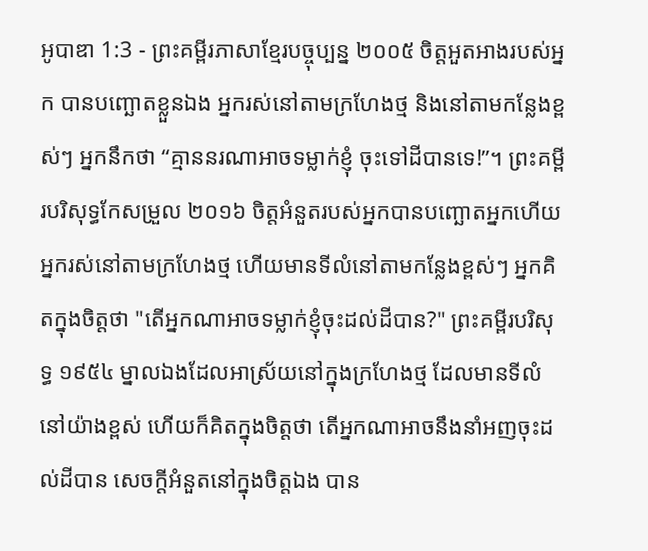អូបាឌា 1:3 - ព្រះគម្ពីរភាសាខ្មែរបច្ចុប្បន្ន ២០០៥ ចិត្តអួតអាងរបស់អ្នក បានបញ្ឆោតខ្លួនឯង អ្នករស់នៅតាមក្រហែងថ្ម និងនៅតាមកន្លែងខ្ពស់ៗ អ្នកនឹកថា “គ្មាននរណាអាចទម្លាក់ខ្ញុំ ចុះទៅដីបានទេ!”។ ព្រះគម្ពីរបរិសុទ្ធកែសម្រួល ២០១៦ ចិត្តអំនួតរបស់អ្នកបានបញ្ឆោតអ្នកហើយ អ្នករស់នៅតាមក្រហែងថ្ម ហើយមានទីលំនៅតាមកន្លែងខ្ពស់ៗ អ្នកគិតក្នុងចិត្តថា "តើអ្នកណាអាចទម្លាក់ខ្ញុំចុះដល់ដីបាន?" ព្រះគម្ពីរបរិសុទ្ធ ១៩៥៤ ម្នាលឯងដែលអាស្រ័យនៅក្នុងក្រហែងថ្ម ដែលមានទីលំនៅយ៉ាងខ្ពស់ ហើយក៏គិតក្នុងចិត្តថា តើអ្នកណាអាចនឹងនាំអញចុះដល់ដីបាន សេចក្ដីអំនួតនៅក្នុងចិត្តឯង បាន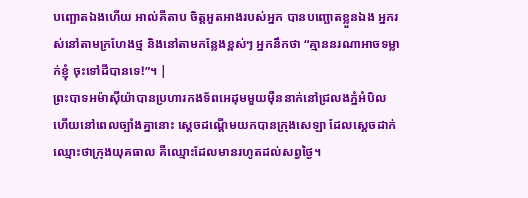បញ្ឆោតឯងហើយ អាល់គីតាប ចិត្តអួតអាងរបស់អ្នក បានបញ្ឆោតខ្លួនឯង អ្នករស់នៅតាមក្រហែងថ្ម និងនៅតាមកន្លែងខ្ពស់ៗ អ្នកនឹកថា “គ្មាននរណាអាចទម្លាក់ខ្ញុំ ចុះទៅដីបានទេ!”។ |
ព្រះបាទអម៉ាស៊ីយ៉ាបានប្រហារកងទ័ពអេដុមមួយម៉ឺននាក់នៅជ្រលងភ្នំអំបិល ហើយនៅពេលច្បាំងគ្នានោះ ស្ដេចដណ្ដើមយកបានក្រុងសេឡា ដែលស្ដេចដាក់ឈ្មោះថាក្រុងយុគធាល គឺឈ្មោះដែលមានរហូតដល់សព្វថ្ងៃ។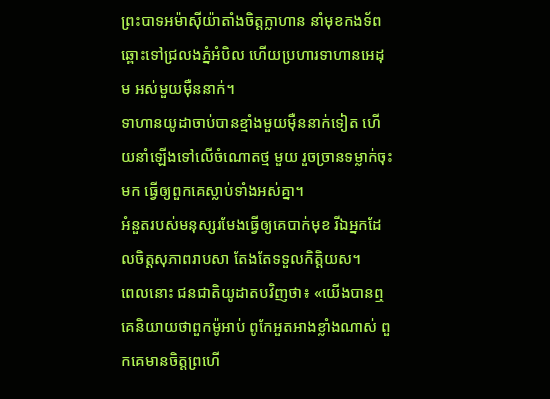ព្រះបាទអម៉ាស៊ីយ៉ាតាំងចិត្តក្លាហាន នាំមុខកងទ័ព ឆ្ពោះទៅជ្រលងភ្នំអំបិល ហើយប្រហារទាហានអេដុម អស់មួយម៉ឺននាក់។
ទាហានយូដាចាប់បានខ្មាំងមួយម៉ឺននាក់ទៀត ហើយនាំឡើងទៅលើចំណោតថ្ម មួយ រួចច្រានទម្លាក់ចុះមក ធ្វើឲ្យពួកគេស្លាប់ទាំងអស់គ្នា។
អំនួតរបស់មនុស្សរមែងធ្វើឲ្យគេបាក់មុខ រីឯអ្នកដែលចិត្តសុភាពរាបសា តែងតែទទួលកិត្តិយស។
ពេលនោះ ជនជាតិយូដាតបវិញថា៖ «យើងបានឮគេនិយាយថាពួកម៉ូអាប់ ពូកែអួតអាងខ្លាំងណាស់ ពួកគេមានចិត្តព្រហើ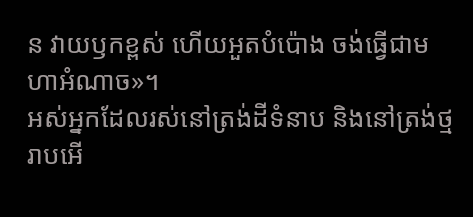ន វាយឫកខ្ពស់ ហើយអួតបំប៉ោង ចង់ធ្វើជាមហាអំណាច»។
អស់អ្នកដែលរស់នៅត្រង់ដីទំនាប និងនៅត្រង់ថ្មរាបអើ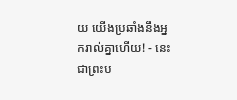យ យើងប្រឆាំងនឹងអ្នករាល់គ្នាហើយ! - នេះជាព្រះប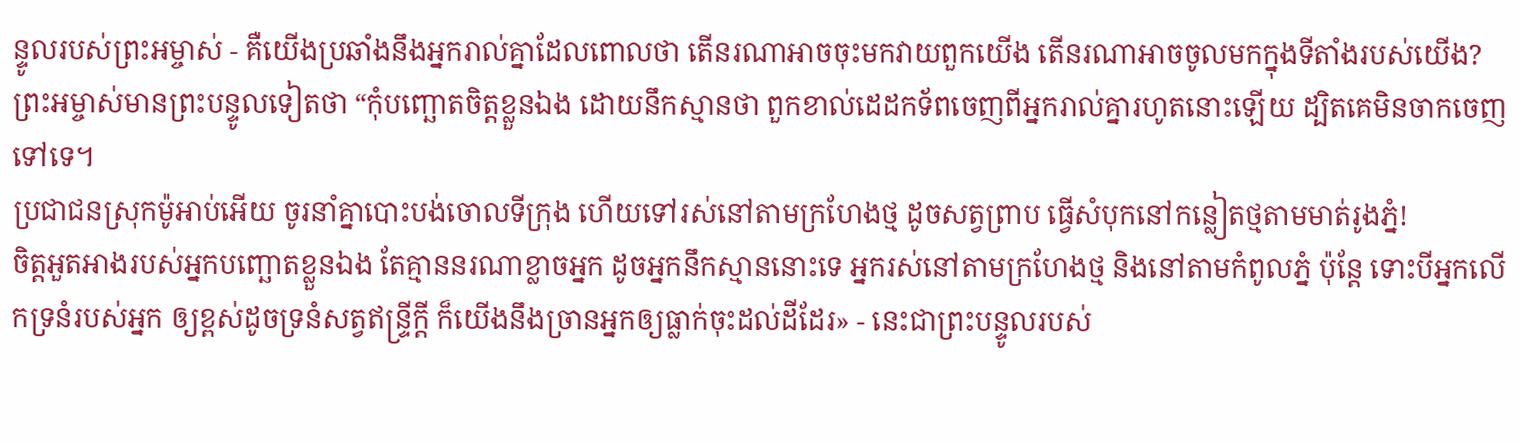ន្ទូលរបស់ព្រះអម្ចាស់ - គឺយើងប្រឆាំងនឹងអ្នករាល់គ្នាដែលពោលថា តើនរណាអាចចុះមកវាយពួកយើង តើនរណាអាចចូលមកក្នុងទីតាំងរបស់យើង?
ព្រះអម្ចាស់មានព្រះបន្ទូលទៀតថា “កុំបញ្ឆោតចិត្តខ្លួនឯង ដោយនឹកស្មានថា ពួកខាល់ដេដកទ័ពចេញពីអ្នករាល់គ្នារហូតនោះឡើយ ដ្បិតគេមិនចាកចេញទៅទេ។
ប្រជាជនស្រុកម៉ូអាប់អើយ ចូរនាំគ្នាបោះបង់ចោលទីក្រុង ហើយទៅរស់នៅតាមក្រហែងថ្ម ដូចសត្វព្រាប ធ្វើសំបុកនៅកន្លៀតថ្មតាមមាត់រូងភ្នំ!
ចិត្តអួតអាងរបស់អ្នកបញ្ឆោតខ្លួនឯង តែគ្មាននរណាខ្លាចអ្នក ដូចអ្នកនឹកស្មាននោះទេ អ្នករស់នៅតាមក្រហែងថ្ម និងនៅតាមកំពូលភ្នំ ប៉ុន្តែ ទោះបីអ្នកលើកទ្រនំរបស់អ្នក ឲ្យខ្ពស់ដូចទ្រនំសត្វឥន្ទ្រីក្ដី ក៏យើងនឹងច្រានអ្នកឲ្យធ្លាក់ចុះដល់ដីដែរ» - នេះជាព្រះបន្ទូលរបស់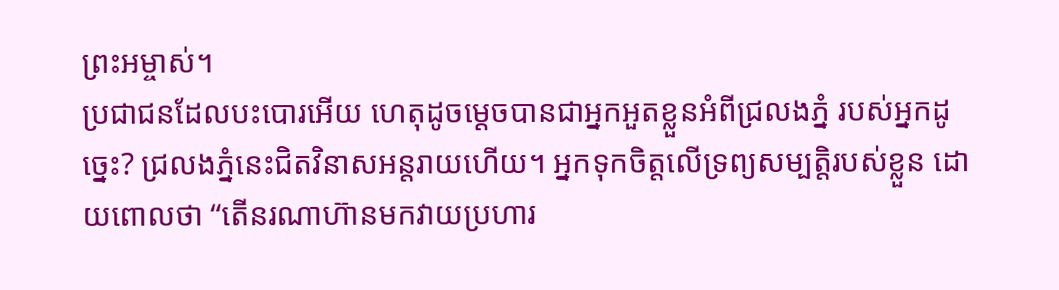ព្រះអម្ចាស់។
ប្រជាជនដែលបះបោរអើយ ហេតុដូចម្ដេចបានជាអ្នកអួតខ្លួនអំពីជ្រលងភ្នំ របស់អ្នកដូច្នេះ? ជ្រលងភ្នំនេះជិតវិនាសអន្តរាយហើយ។ អ្នកទុកចិត្តលើទ្រព្យសម្បត្តិរបស់ខ្លួន ដោយពោលថា “តើនរណាហ៊ានមកវាយប្រហារ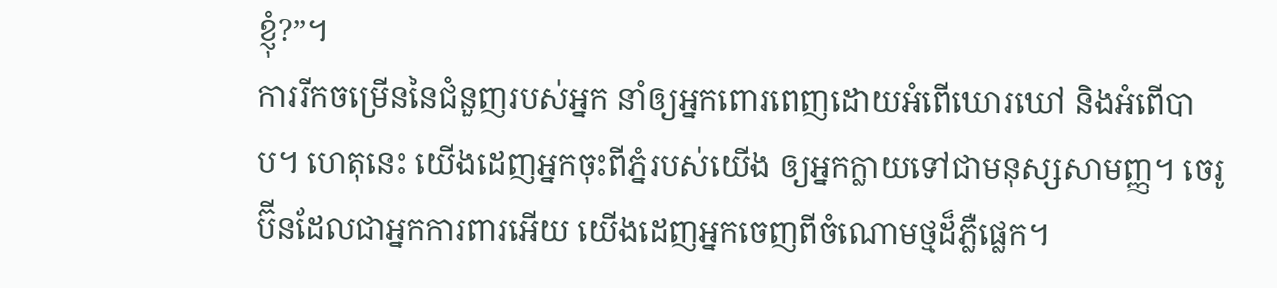ខ្ញុំ?”។
ការរីកចម្រើននៃជំនួញរបស់អ្នក នាំឲ្យអ្នកពោរពេញដោយអំពើឃោរឃៅ និងអំពើបាប។ ហេតុនេះ យើងដេញអ្នកចុះពីភ្នំរបស់យើង ឲ្យអ្នកក្លាយទៅជាមនុស្សសាមញ្ញ។ ចេរូប៊ីនដែលជាអ្នកការពារអើយ យើងដេញអ្នកចេញពីចំណោមថ្មដ៏ភ្លឺផ្លេក។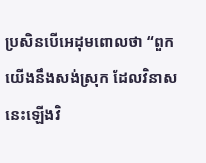ប្រសិនបើអេដុមពោលថា “ពួកយើងនឹងសង់ស្រុក ដែលវិនាសនេះឡើងវិ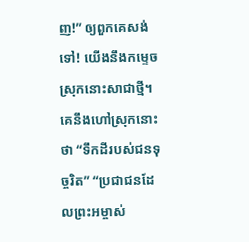ញ!” ឲ្យពួកគេសង់ទៅ! យើងនឹងកម្ទេចស្រុកនោះសាជាថ្មី។ គេនឹងហៅស្រុកនោះថា “ទឹកដីរបស់ជនទុច្ចរិត” “ប្រជាជនដែលព្រះអម្ចាស់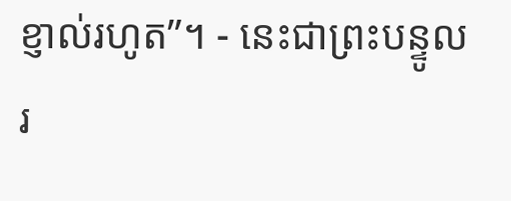ខ្ញាល់រហូត”។ - នេះជាព្រះបន្ទូលរ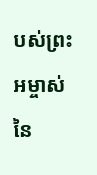បស់ព្រះអម្ចាស់ នៃ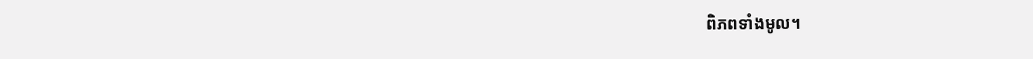ពិភពទាំងមូល។